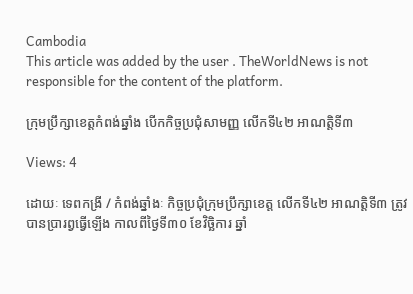Cambodia
This article was added by the user . TheWorldNews is not responsible for the content of the platform.

ក្រុមប្រឹក្សាខេត្តកំពង់ឆ្នាំង បើកកិច្ចប្រជុំសាមញ្ញ លើកទី៤២ អាណត្តិទី៣

Views: 4

ដោយៈ ទេពកង្រី / កំពង់ឆ្នាំងៈ កិច្ចប្រជុំក្រុមប្រឹក្សាខេត្ត លើកទី៤២ អាណត្តិទី៣ ត្រូវបានប្រារព្វធ្វើឡើង កាលពីថ្ងៃទី៣០ ខែវិច្ឆិការ ឆ្នាំ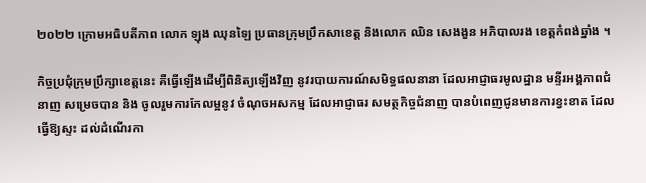២០២២ ក្រោមអធិបតីភាព លោក ឡុង ឈុនឡៃ ប្រធានក្រុមប្រឹកសាខេត្ត និងលោក ឈិន សេងងួន អភិបាលរង ខេត្តកំពង់ឆ្នាំង ។

កិច្ចប្រជុំក្រុមប្រឹក្សាខេត្តនេះ គឺធ្វើឡើងដើម្បីពិនិត្យឡើងវិញ នូវរបាយការណ៍សមិទ្ធផលនានា ដែលអាជ្ញាធរមូលដ្ឋាន មន្ទីរអង្គភាពជំនាញ សម្រេចបាន និង ចូលរួមការកែលម្អនូវ ចំណុចអសកម្ម ដែលអាជ្ញាធរ សមត្ថកិច្ចជំនាញ បានបំពេញជូនមានការខ្វះខាត ដែលធ្វើឱ្យស្ទះ ដល់ដំណើរកា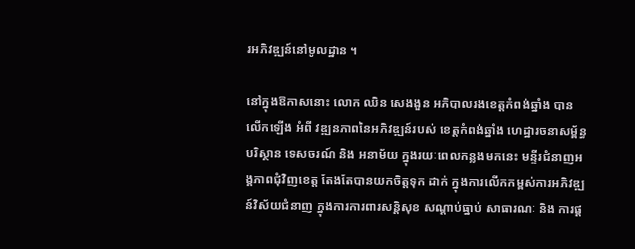រអភិវឌ្ឍន៍នៅមូលដ្ឋាន ។

នៅក្នុងឱកាសនោះ លោក ឈិន សេងងួន អភិបាលរងខេត្តកំពង់ឆ្នាំង បានលើកឡើង អំពី វឌ្ឍនភាពនៃអភិវឌ្ឍន៍របស់ ខេត្តកំពង់ឆ្នាំង ហេដ្ឋារចនាសម្ព័ន្ធ បរិស្ថាន ទេសចរណ៍ និង អនាម័យ ក្នុងរយៈពេលកន្លងមកនេះ មន្ទីរជំនាញអង្គភាពជុំវិញខេត្ត តែងតែបានយកចិត្តទុក ដាក់ ក្នុងការលើកកម្ពស់ការអភិវឌ្ឍន៍វិស័យជំនាញ ក្នុងការការពារសន្តិសុខ សណ្តាប់ធ្នាប់ សាធារណៈ និង ការផ្ត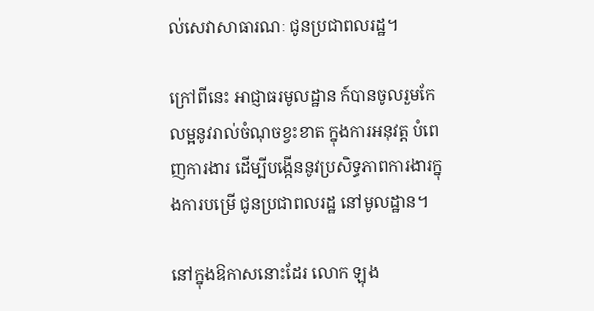ល់សេវាសាធារណៈ ជូនប្រជាពលរដ្ឋ។

ក្រៅពីនេះ អាជ្ញាធរមូលដ្ឋាន ក៍បានចូលរួមកែលម្អនូវរាល់ចំណុចខ្វះខាត ក្នុងការអនុវត្ត បំពេញការងារ ដើម្បីបង្កើននូវប្រសិទ្ធភាពការងារក្នុងការបម្រើ ជូនប្រជាពលរដ្ឋ នៅមូលដ្ឋាន។

នៅក្នុងឱកាសនោះដែរ លោក ឡុង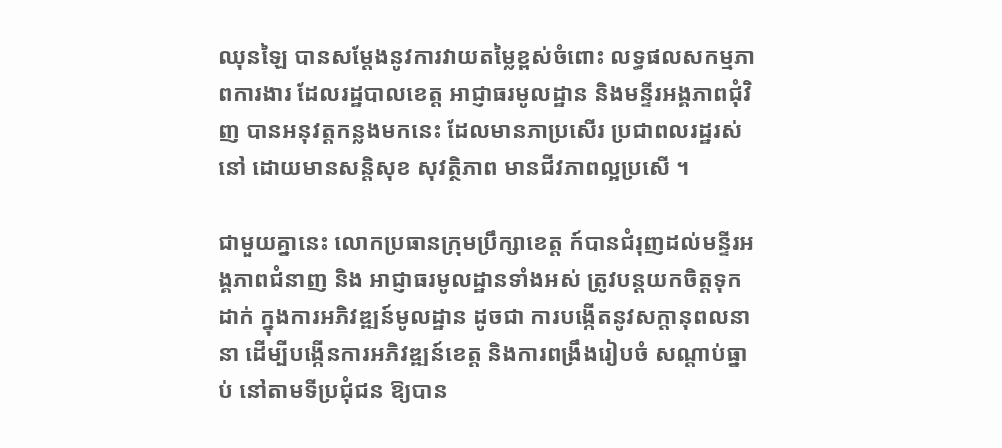ឈុនឡៃ បានសម្តែងនូវការវាយតម្លៃខ្ពស់ចំពោះ លទ្ធផលសកម្មភាពការងារ ដែលរដ្ឋបាលខេត្ត អាជ្ញាធរមូលដ្ឋាន និងមន្ទីរអង្គភាពជុំវិញ បានអនុវត្តកន្លងមកនេះ ដែលមានភាប្រសើរ ប្រជាពលរដ្ឋរស់នៅ ដោយមានសន្តិសុខ សុវត្ថិភាព មានជីវភាពល្អប្រសើ ។

ជាមួយគ្នានេះ លោកប្រធានក្រុមប្រឹក្សាខេត្ត ក៍បានជំរុញដល់មន្ទីរអង្គភាពជំនាញ និង អាជ្ញាធរមូលដ្ឋានទាំងអស់ ត្រូវបន្តយកចិត្តទុកដាក់ ក្នុងការអភិវឌ្ឍន៍មូលដ្ឋាន ដូចជា ការបង្កើតនូវសក្តានុពលនានា ដើម្បីបង្កើនការអភិវឌ្ឍន៍ខេត្ត និងការពង្រឹងរៀបចំ សណ្តាប់ធ្នាប់ នៅតាមទីប្រជុំជន ឱ្យបាន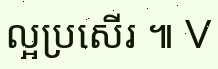ល្អប្រសើរ ៕ V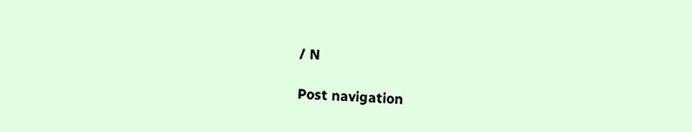/ N

Post navigation